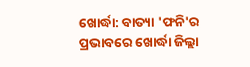ଖୋର୍ଦ୍ଧା: ବାତ୍ୟା 'ଫନି'ର ପ୍ରଭାବରେ ଖୋର୍ଦ୍ଧା ଜିଲ୍ଲା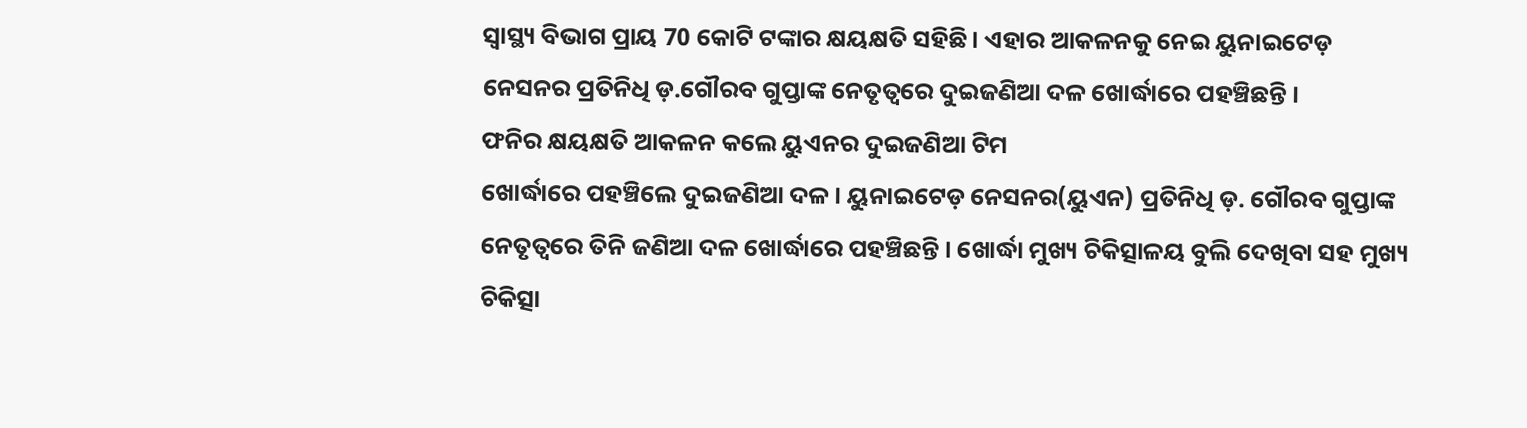ସ୍ୱାସ୍ଥ୍ୟ ବିଭାଗ ପ୍ରାୟ 70 କୋଟି ଟଙ୍କାର କ୍ଷୟକ୍ଷତି ସହିଛି। ଏହାର ଆକଳନକୁ ନେଇ ୟୁନାଇଟେଡ଼ ନେସନର ପ୍ରତିନିଧି ଡ଼.ଗୌରବ ଗୁପ୍ତାଙ୍କ ନେତୃତ୍ୱରେ ଦୁଇଜଣିଆ ଦଳ ଖୋର୍ଦ୍ଧାରେ ପହଞ୍ଚିଛନ୍ତି ।
ଫନିର କ୍ଷୟକ୍ଷତି ଆକଳନ କଲେ ୟୁଏନର ଦୁଇଜଣିଆ ଟିମ
ଖୋର୍ଦ୍ଧାରେ ପହଞ୍ଚିଲେ ଦୁଇଜଣିଆ ଦଳ । ୟୁନାଇଟେଡ଼ ନେସନର(ୟୁଏନ) ପ୍ରତିନିଧି ଡ଼. ଗୌରବ ଗୁପ୍ତାଙ୍କ ନେତୃତ୍ୱରେ ତିନି ଜଣିଆ ଦଳ ଖୋର୍ଦ୍ଧାରେ ପହଞ୍ଚିଛନ୍ତି । ଖୋର୍ଦ୍ଧା ମୁଖ୍ୟ ଚିକିତ୍ସାଳୟ ବୁଲି ଦେଖିବା ସହ ମୁଖ୍ୟ ଚିକିତ୍ସା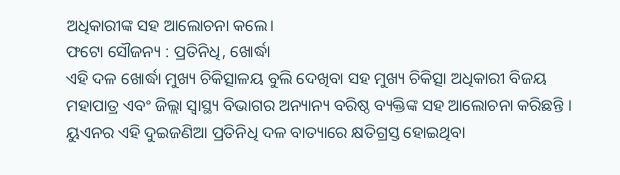ଅଧିକାରୀଙ୍କ ସହ ଆଲୋଚନା କଲେ।
ଫଟୋ ସୌଜନ୍ୟ : ପ୍ରତିନିଧି, ଖୋର୍ଦ୍ଧା
ଏହି ଦଳ ଖୋର୍ଦ୍ଧା ମୁଖ୍ୟ ଚିକିତ୍ସାଳୟ ବୁଲି ଦେଖିବା ସହ ମୁଖ୍ୟ ଚିକିତ୍ସା ଅଧିକାରୀ ବିଜୟ ମହାପାତ୍ର ଏବଂ ଜିଲ୍ଲା ସ୍ୱାସ୍ଥ୍ୟ ବିଭାଗର ଅନ୍ୟାନ୍ୟ ବରିଷ୍ଠ ବ୍ୟକ୍ତିଙ୍କ ସହ ଆଲୋଚନା କରିଛନ୍ତି । ୟୁଏନର ଏହି ଦୁଇଜଣିଆ ପ୍ରତିନିଧି ଦଳ ବାତ୍ୟାରେ କ୍ଷତିଗ୍ରସ୍ତ ହୋଇଥିବା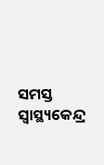ସମସ୍ତ ସ୍ୱାସ୍ଥ୍ୟକେନ୍ଦ୍ର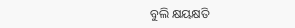ବୁଲି କ୍ଷୟକ୍ଷତି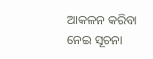ଆକଳନ କରିବା ନେଇ ସୂଚନା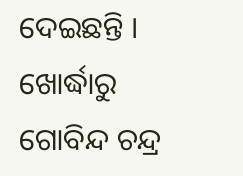ଦେଇଛନ୍ତି ।
ଖୋର୍ଦ୍ଧାରୁ ଗୋବିନ୍ଦ ଚନ୍ଦ୍ର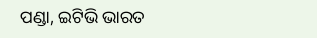ପଣ୍ଡା, ଇଟିଭି ଭାରତ